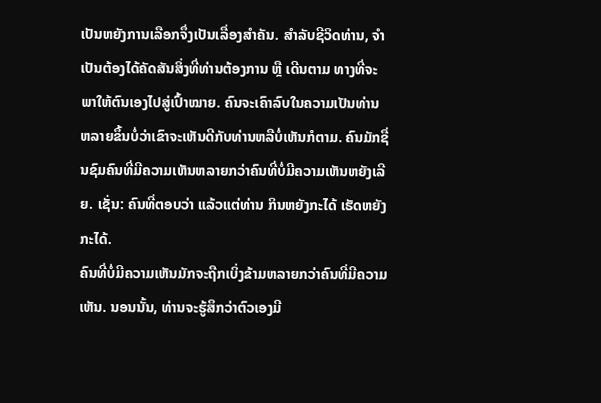ເປັນຫຍັງການເລືອກຈຶ່ງເປັນເລື່ອງສຳຄັນ. ສຳລັບຊີວິດທ່ານ, ຈຳເປັນຕ້ອງໄດ້ຄັດສັນສິ່ງທີ່ທ່ານຕ້ອງການ ຫຼື ເດີນຕາມ ທາງທີ່ຈະພາໃຫ້ຕົນເອງໄປສູ່ເປົ້າໝາຍ. ຄົນຈະເຄົາລົບໃນຄວາມເປັນທ່ານຫລາຍຂຶ້ນບໍ່ວ່າເຂົາຈະເຫັນດີກັບທ່ານຫລືບໍ່ເຫັນກໍຕາມ. ຄົນມັກຊື່ນຊົມຄົນທີ່ມີຄວາມເຫັນຫລາຍກວ່າຄົນທີ່ບໍ່ມີຄວາມເຫັນຫຍັງເລີຍ. ເຊັ່ນ: ຄົນທີ່ຕອບວ່າ ແລ້ວແຕ່ທ່ານ ກິນຫຍັງກະໄດ້ ເຮັດຫຍັງກະໄດ້.
ຄົນທີ່ບໍ່ມີຄວາມເຫັນມັກຈະຖືກເບິ່ງຂ້າມຫລາຍກວ່າຄົນທີ່ມີຄວາມເຫັນ. ນອນນັ້ນ, ທ່ານຈະຮູ້ສຶກວ່າຕົວເອງມີ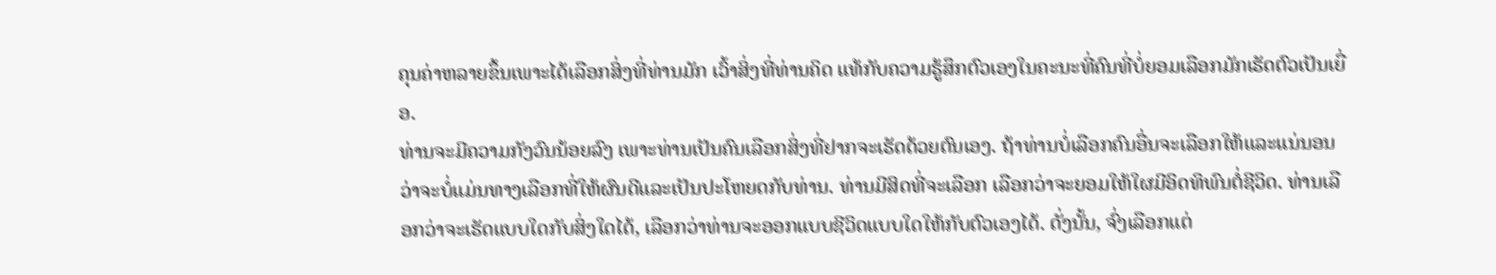ຄຸນຄ່າຫລາຍຂຶ້ນເພາະໄດ້ເລືອກສິ່ງທີ່ທ່ານມັກ ເວົ້າສິ່ງທີ່ທ່ານຄິດ ແທ້ກັບຄວາມຮູ້ສຶກຕົວເອງໃນຄະນະທີ່ຄົນທີ່ບໍ່ຍອມເລືອກມັກເຮັດຕົວເປັນເຍື່ອ.
ທ່ານຈະມີຄວາມກັງວົນນ້ອຍລົງ ເພາະທ່ານເປັນຄົນເລືອກສິ່ງທີ່ຢາກຈະເຮັດດ້ວຍຕົນເອງ. ຖ້າທ່ານບໍ່ເລືອກຄົນອື່ນຈະເລືອກໃຫ້ແລະແນ່ນອນວ່າຈະບໍ່ແມ່ນທາງເລືອກທີ່ໃຫ້ຜົນດີແລະເປັນປະໂຫຍດກັບທ່ານ. ທ່ານມີສິດທີ່ຈະເລືອກ ເລືອກວ່າຈະຍອມໃຫ້ໃຜມີອິດທິພົນຕໍ່ຊີວິດ. ທ່ານເລືອກວ່າຈະເຮັດແບບໃດກັບສິ່ງໃດໄດ້, ເລືອກວ່າທ່ານຈະອອກແບບຊີວິດແບບໃດໃຫ້ກັບຕົວເອງໄດ້. ດັ່ງນັ້ນ, ຈົ່ງເລືອກແຕ່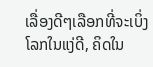ເລື່ອງດີໆເລືອກທີ່ຈະເບິ່ງໂລກໃນແງ່ດີ, ຄິດໃນ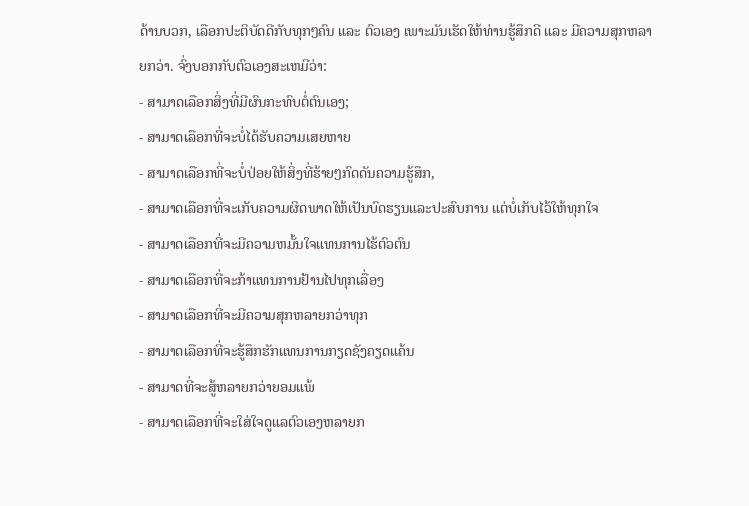ດ້ານບວກ, ເລືອກປະຕິບັດດີກັບທຸກໆຄົນ ແລະ ຕົວເອງ ເພາະມັນເຮັດໃຫ້ທ່ານຮູ້ສຶກດີ ແລະ ມີຄວາມສຸກຫລາຍກວ່າ. ຈົ່ງບອກກັບຕົວເອງສະເຫມີວ່າ:
- ສາມາດເລືອກສິ່ງທີ່ມີຜົນກະທົບຕໍ່ຕົນເອງ;
- ສາມາດເລືອກທີ່ຈະບໍ່ໄດ້ຮັບຄວາມເສຍຫາຍ
- ສາມາດເລືອກທີ່ຈະບໍ່ປ່ອຍໃຫ້ສິ່ງທີ່ຮ້າຍໆກົດດັນຄວາມຮູ້ສຶກ,
- ສາມາດເລືອກທີ່ຈະເກັບຄວາມຜິດພາດໃຫ້ເປັນບົດຮຽນແລະປະສົບການ ແຕ່ບໍ່ເກັບໄວ້ໃຫ້ທຸກໃຈ
- ສາມາດເລືອກທີ່ຈະມີຄວາມຫມັ້ນໃຈແທນການໄຮ້ຕົວຕົນ
- ສາມາດເລືອກທີ່ຈະກ້າແທນການຢ້ານໄປທຸກເລື່ອງ
- ສາມາດເລືອກທີ່ຈະມີຄວາມສຸກຫລາຍກວ່າທຸກ
- ສາມາດເລືອກທີ່ຈະຮູ້ສຶກຮັກແທນການກຽດຊັງຄຽດແຄ້ນ
- ສາມາດທີ່ຈະສູ້ຫລາຍກວ່າຍອມແພ້
- ສາມາດເລືອກທີ່ຈະໃສ່ໃຈດູແລຕົວເອງຫລາຍກ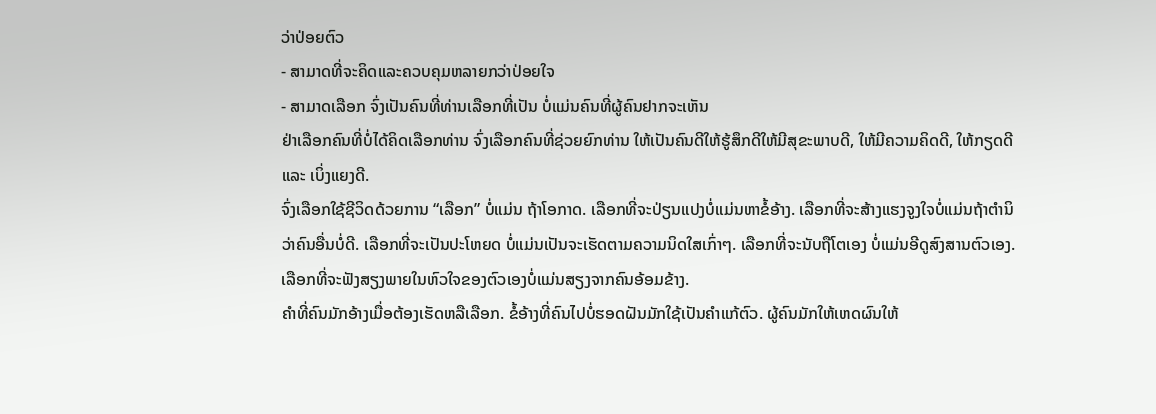ວ່າປ່ອຍຕົວ
- ສາມາດທີ່ຈະຄິດແລະຄວບຄຸມຫລາຍກວ່າປ່ອຍໃຈ
- ສາມາດເລືອກ ຈົ່ງເປັນຄົນທີ່ທ່ານເລືອກທີ່ເປັນ ບໍ່ແມ່ນຄົນທີ່ຜູ້ຄົນຢາກຈະເຫັນ
ຢ່າເລືອກຄົນທີ່ບໍ່ໄດ້ຄິດເລືອກທ່ານ ຈົ່ງເລືອກຄົນທີ່ຊ່ວຍຍົກທ່ານ ໃຫ້ເປັນຄົນດີໃຫ້ຮູ້ສຶກດີໃຫ້ມີສຸຂະພາບດີ, ໃຫ້ມີຄວາມຄິດດີ, ໃຫ້ກຽດດີ ແລະ ເບິ່ງແຍງດີ.
ຈົ່ງເລືອກໃຊ້ຊີວິດດ້ວຍການ “ເລືອກ” ບໍ່ແມ່ນ ຖ້າໂອກາດ. ເລືອກທີ່ຈະປ່ຽນແປງບໍ່ແມ່ນຫາຂໍ້ອ້າງ. ເລືອກທີ່ຈະສ້າງແຮງຈູງໃຈບໍ່ແມ່ນຖ້າຕໍານິວ່າຄົນອື່ນບໍ່ດີ. ເລືອກທີ່ຈະເປັນປະໂຫຍດ ບໍ່ແມ່ນເປັນຈະເຮັດຕາມຄວາມນິດໃສເກົ່າໆ. ເລືອກທີ່ຈະນັບຖືໂຕເອງ ບໍ່ແມ່ນອີດູສົງສານຕົວເອງ. ເລືອກທີ່ຈະຟັງສຽງພາຍໃນຫົວໃຈຂອງຕົວເອງບໍ່ແມ່ນສຽງຈາກຄົນອ້ອມຂ້າງ.
ຄຳທີ່ຄົນມັກອ້າງເມື່ອຕ້ອງເຮັດຫລືເລືອກ. ຂໍ້ອ້າງທີ່ຄົນໄປບໍ່ຮອດຝັນມັກໃຊ້ເປັນຄຳແກ້ຕົວ. ຜູ້ຄົນມັກໃຫ້ເຫດຜົນໃຫ້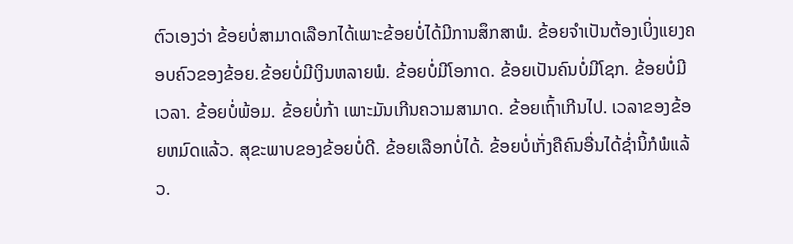ຕົວເອງວ່າ ຂ້ອຍບໍ່ສາມາດເລືອກໄດ້ເພາະຂ້ອຍບໍ່ໄດ້ມີການສຶກສາພໍ. ຂ້ອຍຈຳເປັນຕ້ອງເບິ່ງແຍງຄອບຄົວຂອງຂ້ອຍ.ຂ້ອຍບໍ່ມີເງິນຫລາຍພໍ. ຂ້ອຍບໍ່ມີໂອກາດ. ຂ້ອຍເປັນຄົນບໍ່ມີໂຊກ. ຂ້ອຍບໍ່ມີເວລາ. ຂ້ອຍບໍ່ພ້ອມ. ຂ້ອຍບໍ່ກ້າ ເພາະມັນເກີນຄວາມສາມາດ. ຂ້ອຍເຖົ້າເກີນໄປ. ເວລາຂອງຂ້ອຍຫມົດແລ້ວ. ສຸຂະພາບຂອງຂ້ອຍບໍ່ດີ. ຂ້ອຍເລືອກບໍ່ໄດ້. ຂ້ອຍບໍ່ເກັ່ງຄືຄົນອື່ນໄດ້ຊ່ຳນິ້ກໍພໍແລ້ວ.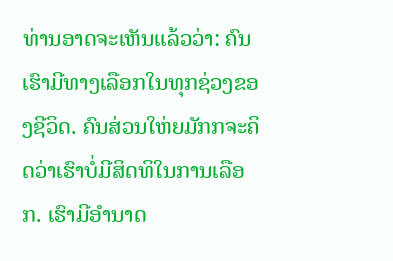ທ່ານອາດຈະເຫັນແລ້ວວ່າ: ຄົນເຮົາມີທາງເລືອກໃນທຸກຊ່ວງຂອງຊີວິດ. ຄົນສ່ວນໃຫ່ຍມັກກຈະຄິດວ່າເຮົາບໍ່ມີສິດທິໃນການເລືອກ. ເຮົາມີອຳນາດ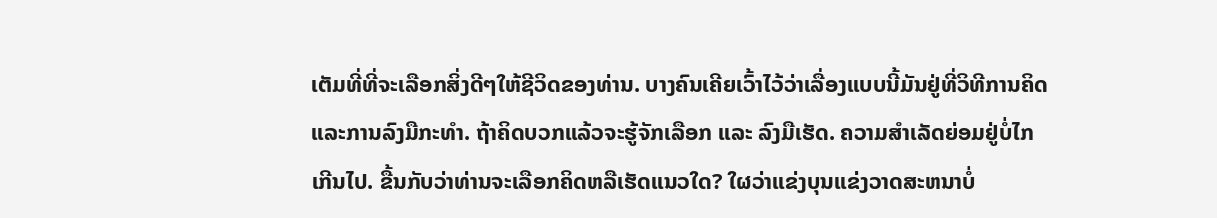ເຕັມທີ່ທີ່ຈະເລືອກສິ່ງດີໆໃຫ້ຊີວິດຂອງທ່ານ. ບາງຄົນເຄີຍເວົ້າໄວ້ວ່າເລື່ອງແບບນີ້ມັນຢູ່ທີ່ວິທີການຄິດ ແລະການລົງມືກະທຳ. ຖ້າຄິດບວກແລ້ວຈະຮູ້ຈັກເລືອກ ແລະ ລົງມືເຮັດ. ຄວາມສຳເລັດຍ່ອມຢູ່ບໍ່ໄກເກີນໄປ. ຂື້ນກັບວ່າທ່ານຈະເລືອກຄິດຫລືເຮັດແນວໃດ? ໃຜວ່າແຂ່ງບຸນແຂ່ງວາດສະຫນາບໍ່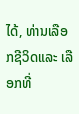ໄດ້, ທ່ານເລືອກຊີວິດແລະ ເລືອກທີ່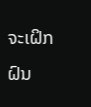ຈະເຝິກຝົນ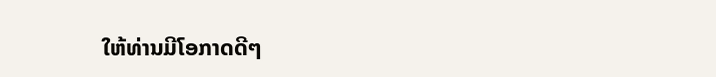ໃຫ້ທ່ານມີໂອກາດດີໆ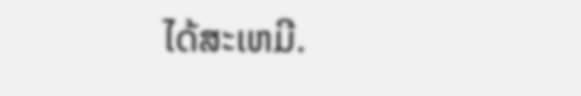ໄດ້ສະເຫມີ.